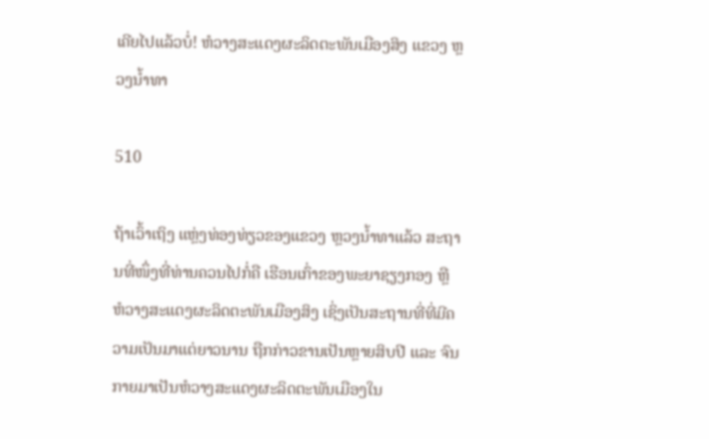ເຄີຍໄປແລ້ວບໍ່! ຫໍວາງສະແດງຜະລິດຕະພັນເມືອງສິງ ແຂວງ ຫຼວງນ້ຳທາ

510

ຖ້າເວົ້າເຖິງ ແຫຼ່ງທ່ອງທ່ຽວຂອງແຂວງ ຫຼວງນ້ຳທາແລ້ວ ສະຖານທີ່ໜຶ່ງທີ່ທ່ານຄວນໄປກໍ່ຄື ເຮືອນເກົ່າຂອງພະຍາຊຽງກອງ ຫຼື ຫໍວາງສະແດງຜະລິດຕະພັນເມືອງສິງ ເຊິ່ງເປັນສະຖານທີ່ທີ່ມີຄວາມເປັນມາແຕ່ຍາວນານ ຖືກກ່າວຂານເປັນຫຼາຍສິບປີ ແລະ ຈົນກາຍມາເປັນຫໍວາງສະແດງຜະລິດຕະພັນເມືອງໃນ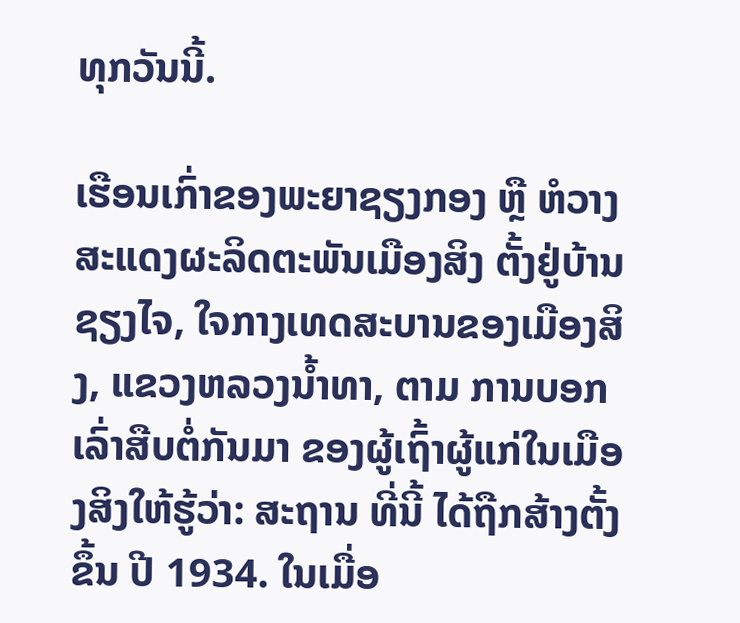ທຸກວັນນີ້.

ເຮືອນເກົ່າຂອງພະຍາຊຽງກອງ ຫຼື ຫໍວາງສະແດງຜະລິດຕະພັນເມືອງສິງ ຕັ້ງຢູ່ບ້ານຊຽງໄຈ, ໃຈກາງເທດສະບານຂອງເມືອງສິງ, ແຂວງຫລວງນ້ຳທາ, ຕາມ ການບອກເລົ່າສືບຕໍ່ກັນມາ ຂອງຜູ້ເຖົ້າຜູ້ແກ່ໃນເມືອງສິງໃຫ້ຮູ້ວ່າ: ສະຖານ ທີ່ນີ້ ໄດ້ຖືກສ້າງຕັ້ງຂຶ້ນ ປີ 1934. ໃນເມື່ອ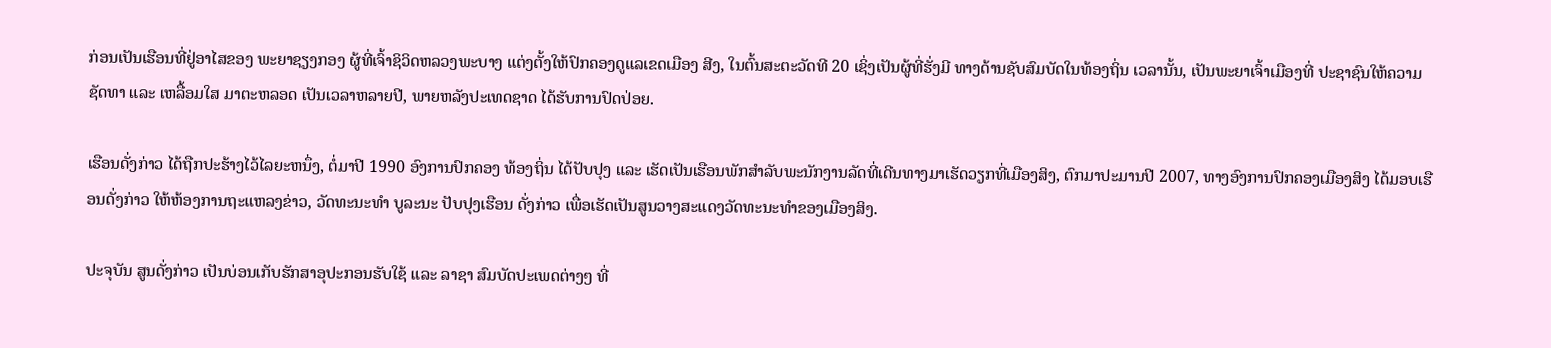ກ່ອນເປັນເຮືອນທີ່ຢູ່ອາໄສຂອງ ພະຍາຊຽງກອງ ຜູ້ທີ່ເຈົ້າຊິວິດຫລວງພະບາງ ແຕ່ງຕັ້ງໃຫ້ປົກຄອງດູແລເຂດເມືອງ ສີງ, ໃນຕົ້ນສະຕະວັດທີ 20 ເຊິ່ງເປັນຜູ້ທີ່ຮັ່ງມີ ທາງດ້ານຊັບສົມບັດໃນທ້ອງຖິ່ນ ເວລານັ້ນ, ເປັນພະຍາເຈົ້າເມືອງທີ່ ປະຊາຊົນໃຫ້ຄວາມຊັດທາ ແລະ ເຫລື້ອມໃສ ມາຕະຫລອດ ເປັນເວລາຫລາຍປີ, ພາຍຫລັງປະເທດຊາດ ໄດ້ຮັບການປົດປ່ອຍ.

ເຮືອນດັ່ງກ່າວ ໄດ້ຖືກປະຮ້າງໄວ້ໄລຍະຫນຶ່ງ, ຕໍ່ມາປີ 1990 ອົງການປົກຄອງ ທ້ອງຖິ່ນ ໄດ້ປັບປຸງ ແລະ ເຮັດເປັນເຮືອນພັກສໍາລັບພະນັກງານລັດທີ່ເດີນທາງມາເຮັດວຽກທີ່ເມືອງສິງ, ຕົກມາປະມານປີ 2007, ທາງອົງການປົກຄອງເມືອງສິງ ໄດ້ມອບເຮືອນດັ່ງກ່າວ ໃຫ້ຫ້ອງການຖະແຫລງຂ່າວ, ວັດທະນະທໍາ ບູລະນະ ປັບປຸງເຮືອນ ດັ່ງກ່າວ ເພື່ອເຮັດເປັນສູນວາງສະແດງວັດທະນະທໍາຂອງເມືອງສິງ.

ປະຈຸບັນ ສູນດັ່ງກ່າວ ເປັນບ່ອນເກັບຮັກສາອຸປະກອນຮັບໃຊ້ ແລະ ລາຊາ ສົມບັດປະເພດຕ່າງໆ ທີ່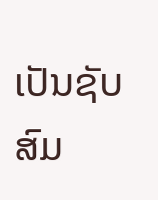ເປັນຊັບສົມ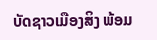ບັດຊາວເມືອງສິງ ພ້ອມ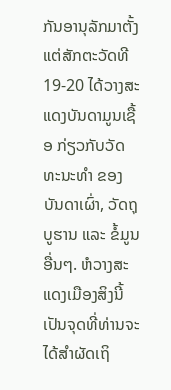ກັນອານຸລັກມາຕັ້ງ ແຕ່ສັກຕະວັດທີ 19-20 ໄດ້ວາງສະແດງບັນດາມູນເຊື້ອ ກ່ຽວກັບວັດທະນະທໍາ ຂອງບັນດາເຜົ່າ, ວັດຖຸບູຮານ ແລະ ຂໍ້ມູນອື່ນໆ. ຫໍວາງສະແດງເມືອງສິງນີ້ ເປັນຈຸດທີ່ທ່ານຈະໄດ້ສຳຜັດເຖິ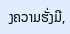ງຄວາມຮັ່ງມີ,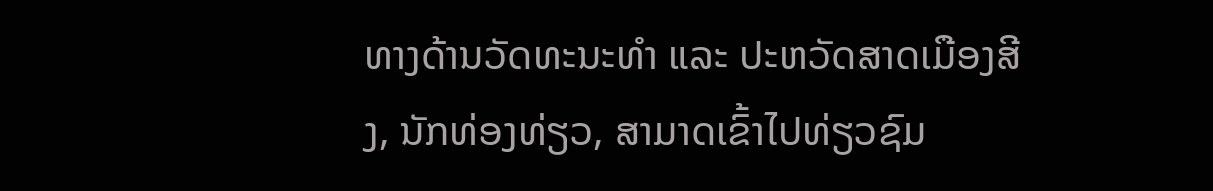ທາງດ້ານວັດທະນະທໍາ ແລະ ປະຫວັດສາດເມືອງສີງ, ນັກທ່ອງທ່ຽວ, ສາມາດເຂົ້າໄປທ່ຽວຊົມ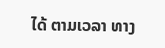ໄດ້ ຕາມເວລາ ທາງ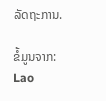ລັດຖະການ.

ຂໍ້ມູນຈາກ: Lao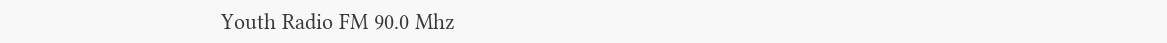Youth Radio FM 90.0 Mhz